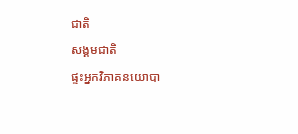ជាតិ
សង្គមជាតិ
ផ្ទះអ្នកវិភាគនយោបា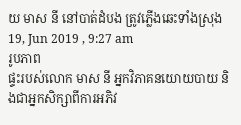យ មាស នី នៅបាត់ដំបង ត្រូវភ្លើងឆេះទាំងស្រុង
19, Jun 2019 , 9:27 am
រូបភាព
ផ្ទះរបស់លោក មាស នី អ្នកវិភាគនយោយបាយ និងជាអ្នកសិក្សាពីការអភិវ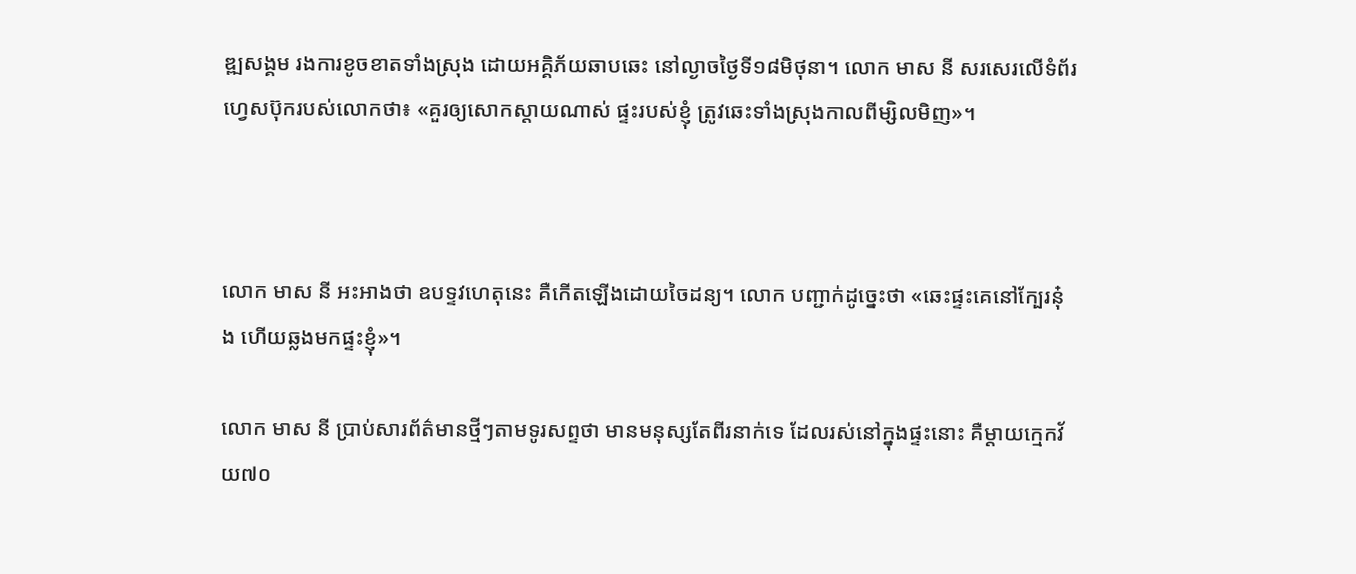ឌ្ឍសង្គម រងការខូចខាតទាំងស្រុង ដោយអគ្គិភ័យឆាបឆេះ នៅល្ងាចថ្ងៃទី១៨មិថុនា។ លោក មាស នី សរសេរលើទំព័រហ្វេសប៊ុករបស់លោកថា៖ «គួរឲ្យសោកស្តាយណាស់ ផ្ទះរបស់ខ្ញុំ ត្រូវឆេះទាំងស្រុងកាលពីម្សិលមិញ»។



លោក មាស នី អះអាងថា ឧបទ្ទវហេតុនេះ គឺកើតឡើងដោយចៃដន្យ។ លោក បញ្ជាក់ដូច្នេះថា «ឆេះផ្ទះគេនៅក្បែរនុ៎ង ហើយឆ្លងមកផ្ទះខ្ញុំ»។

លោក មាស នី ប្រាប់សារព័ត៌មានថ្មីៗតាមទូរសព្ទថា មានមនុស្សតែពីរនាក់ទេ ដែលរស់នៅក្នុងផ្ទះនោះ គឺម្តាយក្មេកវ័យ៧០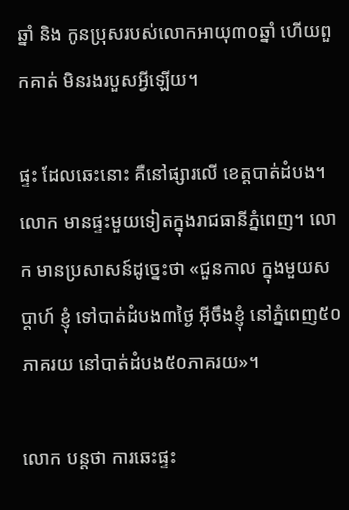ឆ្នាំ និង កូនប្រុសរបស់លោកអាយុ៣០ឆ្នាំ ហើយពួកគាត់ មិនរងរបួសអ្វីឡើយ។

ផ្ទះ ដែលឆេះនោះ គឺនៅផ្សារលើ ខេត្តបាត់ដំបង។ លោក មានផ្ទះមួយទៀតក្នុងរាជធានីភ្នំពេញ។ លោក មានប្រសាសន៍ដូច្នេះថា «ជួនកាល ក្នុងមួយសប្តាហ៍ ខ្ញុំ ទៅបាត់ដំបង៣ថ្ងៃ អ៊ីចឹងខ្ញុំ នៅភ្នំពេញ៥០ភាគរយ នៅបាត់ដំបង៥០ភាគរយ»។

លោក បន្តថា ការឆេះផ្ទះ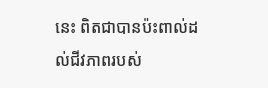នេះ ពិតជាបានប៉ះពាល់ដល់ជីវភាពរបស់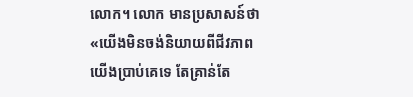លោក។ លោក មានប្រសាសន៍ថា «យើងមិនចង់និយាយពីជីវភាពយើងប្រាប់គេទេ តែគ្រាន់តែ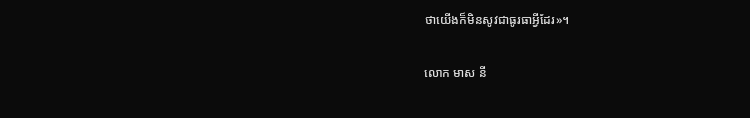ថាយើងក៏មិនសូវជាធូរធាអ្វីដែរ»។

លោក មាស នី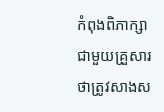កំពុងពិភាក្សាជាមួយគ្រួសារថាត្រូវសាងស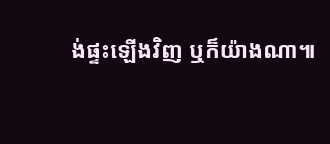ង់ផ្ទះឡើងវិញ ឬក៏យ៉ាងណា៕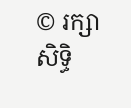© រក្សាសិទ្ធិ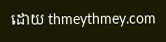ដោយ thmeythmey.com